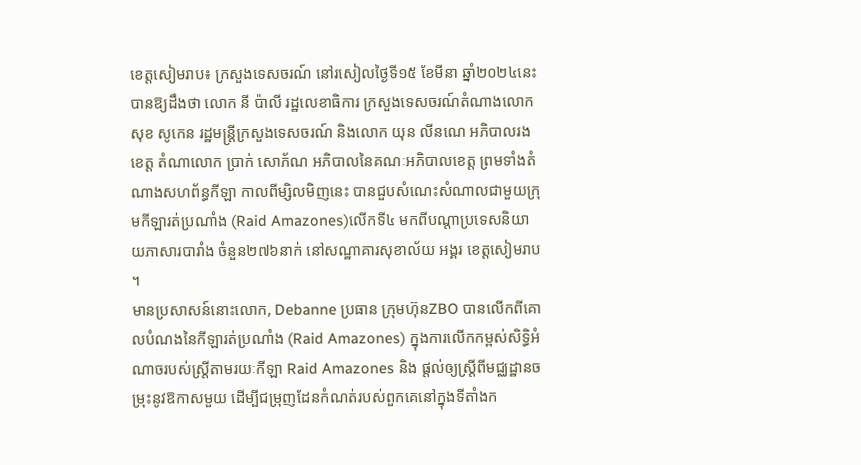ខេត្តសៀមរាប៖ ក្រសួងទេសចរណ៍ នៅរសៀលថ្ងៃទី១៥ ខែមីនា ឆ្នាំ២០២៤នេះ បានឱ្យដឹងថា លោក នី ប៉ាលី រដ្ឋលេខាធិការ ក្រសួងទេសចរណ៍តំណាងលោក សុខ សូកេន រដ្ឋមន្រ្តីក្រសួងទេសចរណ៍ និងលោក យុន លីនណេ អភិបាលរងខេត្ត តំណាលោក ប្រាក់ សោភ័ណ អភិបាលនៃគណៈអភិបាលខេត្ត ព្រមទាំងតំណាងសហព័ន្ធកីឡា កាលពីម្សិលមិញនេះ បានជួបសំណេះសំណាលជាមួយក្រុមកីឡារត់ប្រណាំង (Raid Amazones)លើកទី៤ មកពីបណ្តាប្រទេសនិយាយភាសារបារាំង ចំនួន២៧៦នាក់ នៅសណ្ឋាគារសុខាល័យ អង្គរ ខេត្តសៀមរាប ។
មានប្រសាសន៍នោះលោក, Debanne ប្រធាន ក្រុមហ៊ុនZBO បានលើកពីគោលបំណងនៃកីឡារត់ប្រណាំង (Raid Amazones) ក្នុងការលើកកម្ពស់សិទ្ធិអំណាចរបស់ស្ត្រីតាមរយៈកីឡា Raid Amazones និង ផ្តល់ឲ្យស្ត្រីពីមជ្ឈដ្ឋានចម្រុះនូវឱកាសមួយ ដើម្បីជម្រុញដែនកំណត់របស់ពួកគេនៅក្នុងទីតាំងក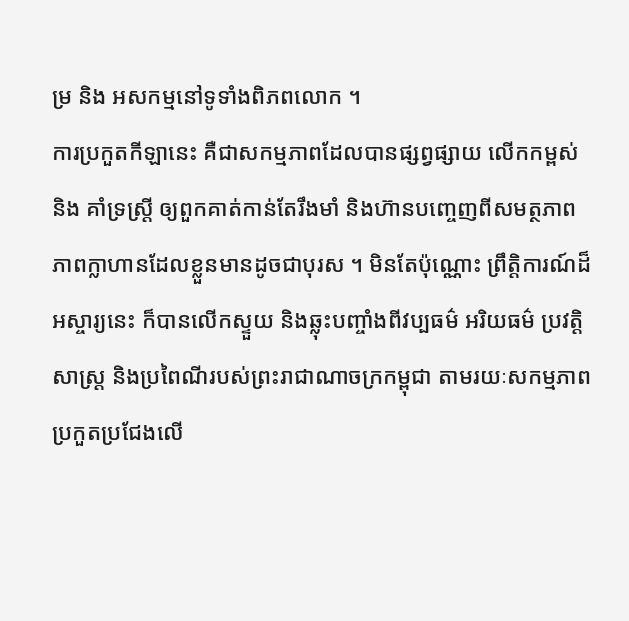ម្រ និង អសកម្មនៅទូទាំងពិភពលោក ។
ការប្រកួតកីឡានេះ គឺជាសកម្មភាពដែលបានផ្សព្វផ្សាយ លើកកម្ពស់ និង គាំទ្រស្ត្រី ឲ្យពួកគាត់កាន់តែរឹងមាំ និងហ៊ានបញ្ចេញពីសមត្ថភាព ភាពក្លាហានដែលខ្លួនមានដូចជាបុរស ។ មិនតែប៉ុណ្ណោះ ព្រឹត្តិការណ៍ដ៏អស្ចារ្យនេះ ក៏បានលើកស្ទួយ និងឆ្លុះបញ្ចាំងពីវប្បធម៌ អរិយធម៌ ប្រវត្តិសាស្ត្រ និងប្រពៃណីរបស់ព្រះរាជាណាចក្រកម្ពុជា តាមរយៈសកម្មភាពប្រកួតប្រជែងលើ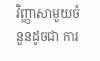វិញ្ញាសាមួយចំនួនដូចជា ការ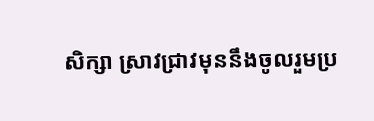សិក្សា ស្រាវជ្រាវមុននឹងចូលរួមប្រ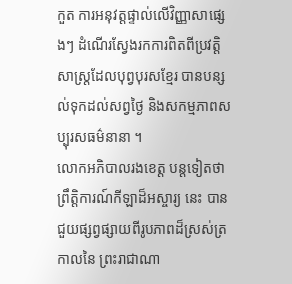កួត ការអនុវត្តផ្ទាល់លើវិញ្ញាសាផ្សេងៗ ដំណើរស្វែងរកការពិតពីប្រវត្តិសាស្រ្តដែលបុព្វបុរសខ្មែរ បានបន្សល់ទុកដល់សព្វថ្ងៃ និងសកម្មភាពសប្បុរសធម៌នានា ។
លោកអភិបាលរងខេត្ត បន្តទៀតថា ព្រឹត្តិការណ៍កីឡាដ៏អស្ចារ្យ នេះ បានជួយផ្សព្វផ្សាយពីរូបភាពដ៏ស្រស់ត្រកាលនៃ ព្រះរាជាណា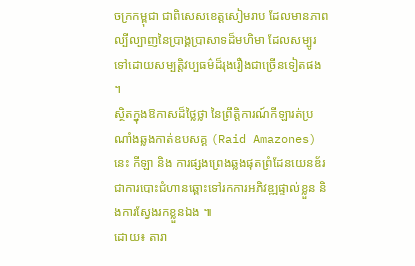ចក្រកម្ពុជា ជាពិសេសខេត្តសៀមរាប ដែលមានភាពល្បីល្បាញនៃប្រាង្គប្រាសាទដ៏មហិមា ដែលសម្បូរទៅដោយសម្បត្តិវប្បធម៌ដ៏រុងរឿងជាច្រើនទៀតផង ។
ស្ថិតក្នុងឱកាសដ៏ថ្លៃថ្លា នៃព្រឹត្តិការណ៍កីឡារត់ប្រណាំងឆ្លងកាត់ឧបសគ្គ (Raid Amazones)នេះ កីឡា និង ការផ្សងព្រេងឆ្លងផុតព្រំដែនយេនឌ័រ ជាការបោះជំហានឆ្ពោះទៅរកការអភិវឌ្ឍផ្ទាល់ខ្លួន និងការស្វែងរកខ្លួនឯង ៕
ដោយ៖ តារា